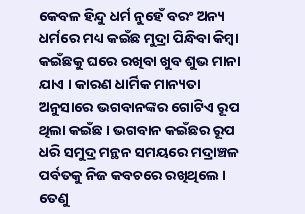କେବଳ ହିନ୍ଦୁ ଧର୍ମ ନୁହେଁ ବରଂ ଅନ୍ୟ ଧର୍ମରେ ମଧ୍ୟ କଇଁଛ ମୁଦ୍ରା ପିନ୍ଧିବା କିମ୍ବା କଇଁଛକୁ ଘରେ ରଖିବା ଖୁବ ଶୁଭ ମାନା ଯାଏ । କାରଣ ଧାର୍ମିକ ମାନ୍ୟତା ଅନୁସାରେ ଭଗବାନଙ୍କର ଗୋଟିଏ ରୂପ ଥିଲା କଇଁଛ । ଭଗବାନ କଇଁଛର ରୂପ ଧରି ସମୁଦ୍ର ମନ୍ଥନ ସମୟରେ ମଦ୍ରାଞ୍ଚଳ ପର୍ବତକୁ ନିଜ କବଚରେ ରଖିଥିଲେ । ତେଣୁ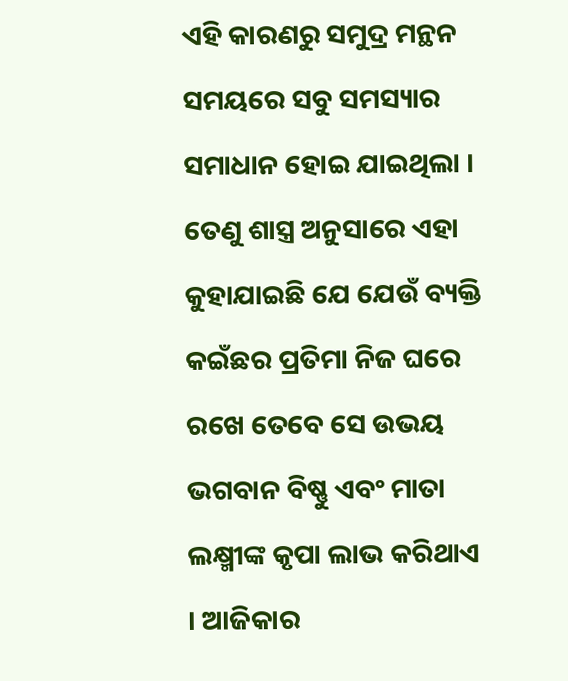ଏହି କାରଣରୁ ସମୁଦ୍ର ମନ୍ଥନ ସମୟରେ ସବୁ ସମସ୍ୟାର ସମାଧାନ ହୋଇ ଯାଇଥିଲା । ତେଣୁ ଶାସ୍ତ୍ର ଅନୁସାରେ ଏହା କୁହାଯାଇଛି ଯେ ଯେଉଁ ବ୍ୟକ୍ତି କଇଁଛର ପ୍ରତିମା ନିଜ ଘରେ ରଖେ ତେବେ ସେ ଉଭୟ ଭଗବାନ ବିଷ୍ଣୁ ଏବଂ ମାତା ଲକ୍ଷ୍ମୀଙ୍କ କୃପା ଲାଭ କରିଥାଏ । ଆଜିକାର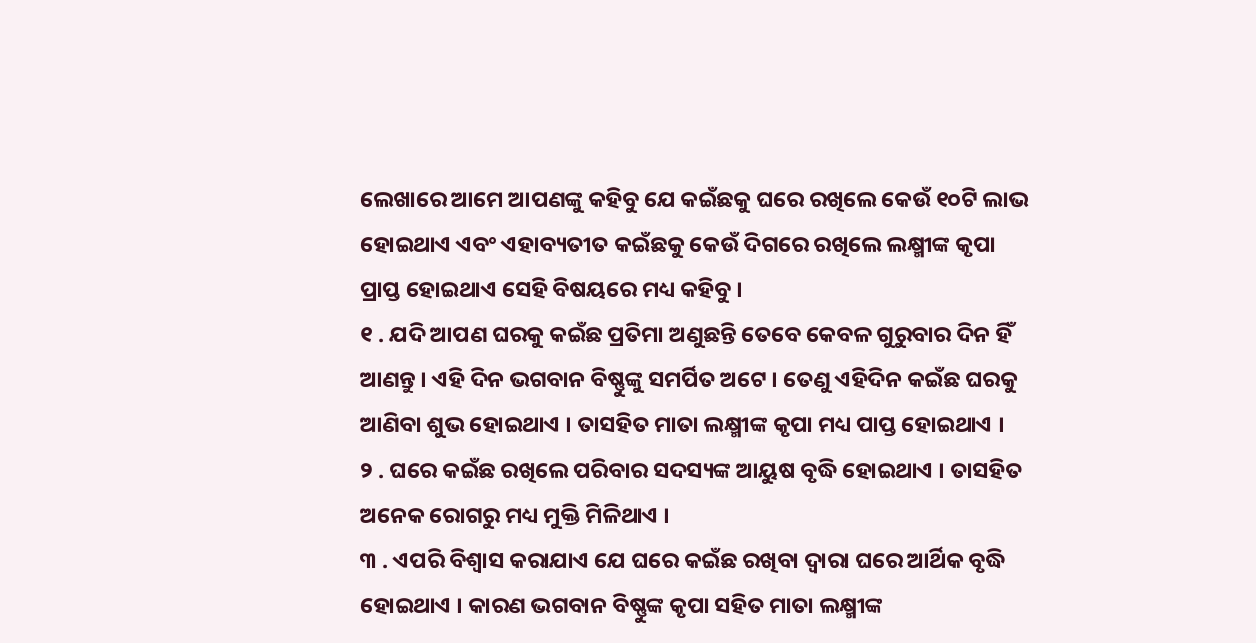ଲେଖାରେ ଆମେ ଆପଣଙ୍କୁ କହିବୁ ଯେ କଇଁଛକୁ ଘରେ ରଖିଲେ କେଉଁ ୧୦ଟି ଲାଭ ହୋଇଥାଏ ଏବଂ ଏହାବ୍ୟତୀତ କଇଁଛକୁ କେଉଁ ଦିଗରେ ରଖିଲେ ଲକ୍ଷ୍ମୀଙ୍କ କୃପା ପ୍ରାପ୍ତ ହୋଇଥାଏ ସେହି ବିଷୟରେ ମଧ୍ୟ କହିବୁ ।
୧ . ଯଦି ଆପଣ ଘରକୁ କଇଁଛ ପ୍ରତିମା ଅଣୁଛନ୍ତି ତେବେ କେବଳ ଗୁରୁବାର ଦିନ ହିଁ ଆଣନ୍ତୁ । ଏହି ଦିନ ଭଗବାନ ବିଷ୍ଣୁଙ୍କୁ ସମର୍ପିତ ଅଟେ । ତେଣୁ ଏହିଦିନ କଇଁଛ ଘରକୁ ଆଣିବା ଶୁଭ ହୋଇଥାଏ । ତାସହିତ ମାତା ଲକ୍ଷ୍ମୀଙ୍କ କୃପା ମଧ୍ୟ ପାପ୍ତ ହୋଇଥାଏ ।
୨ . ଘରେ କଇଁଛ ରଖିଲେ ପରିବାର ସଦସ୍ୟଙ୍କ ଆୟୁଷ ବୃଦ୍ଧି ହୋଇଥାଏ । ତାସହିତ ଅନେକ ରୋଗରୁ ମଧ୍ୟ ମୁକ୍ତି ମିଳିଥାଏ ।
୩ . ଏପରି ବିଶ୍ୱାସ କରାଯାଏ ଯେ ଘରେ କଇଁଛ ରଖିବା ଦ୍ୱାରା ଘରେ ଆର୍ଥିକ ବୃଦ୍ଧି ହୋଇଥାଏ । କାରଣ ଭଗବାନ ବିଷ୍ଣୁଙ୍କ କୃପା ସହିତ ମାତା ଲକ୍ଷ୍ମୀଙ୍କ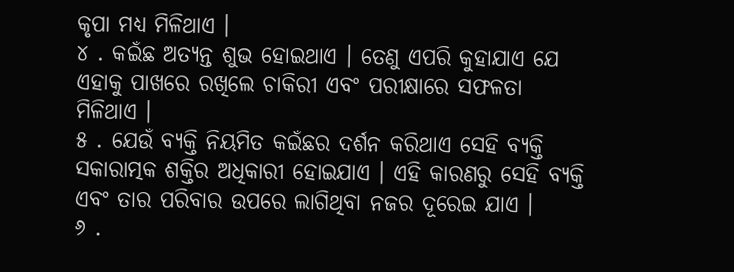କୃପା ମଧ୍ୟ ମିଳିଥାଏ ।
୪ . କଇଁଛ ଅତ୍ୟନ୍ତ ଶୁଭ ହୋଇଥାଏ । ତେଣୁ ଏପରି କୁହାଯାଏ ଯେ ଏହାକୁ ପାଖରେ ରଖିଲେ ଚାକିରୀ ଏବଂ ପରୀକ୍ଷାରେ ସଫଳତା ମିଳିଥାଏ ।
୫ . ଯେଉଁ ବ୍ୟକ୍ତି ନିୟମିତ କଇଁଛର ଦର୍ଶନ କରିଥାଏ ସେହି ବ୍ୟକ୍ତି ସକାରାତ୍ମକ ଶକ୍ତିର ଅଧିକାରୀ ହୋଇଯାଏ । ଏହି କାରଣରୁ ସେହି ବ୍ୟକ୍ତି ଏବଂ ତାର ପରିବାର ଉପରେ ଲାଗିଥିବା ନଜର ଦୂରେଇ ଯାଏ ।
୬ .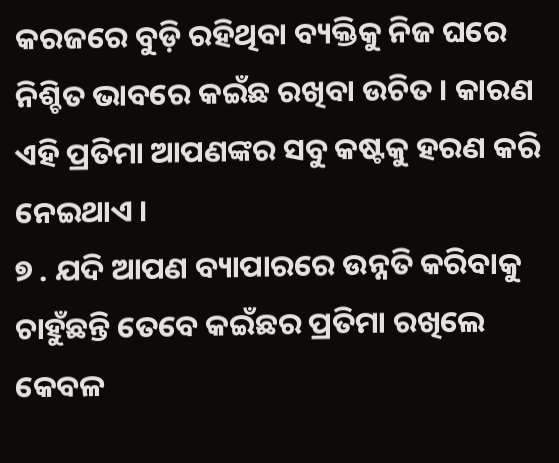କରଜରେ ବୁଡ଼ି ରହିଥିବା ବ୍ୟକ୍ତିକୁ ନିଜ ଘରେ ନିଶ୍ଚିତ ଭାବରେ କଇଁଛ ରଖିବା ଉଚିତ । କାରଣ ଏହି ପ୍ରତିମା ଆପଣଙ୍କର ସବୁ କଷ୍ଟକୁ ହରଣ କରି ନେଇଥାଏ ।
୭ . ଯଦି ଆପଣ ବ୍ୟାପାରରେ ଉନ୍ନତି କରିବାକୁ ଚାହୁଁଛନ୍ତି ତେବେ କଇଁଛର ପ୍ରତିମା ରଖିଲେ କେବଳ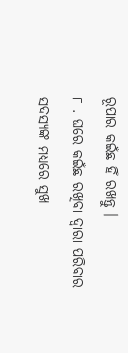ରୂପାର କଇଁଛ ହିଁ ରଖନ୍ତୁ ।
୮ . ଘରେ କଇଁଛ ରଖିବା ଦ୍ୱାରା ପରିବାର ସଦସ୍ୟଙ୍କ ମଧ୍ୟରେ ସୁଖ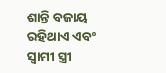ଶାନ୍ତି ବଜାୟ ରହିଥାଏ ଏବଂ ସ୍ୱାମୀ ସ୍ତ୍ରୀ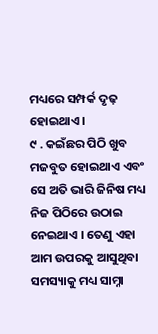ମଧ୍ୟରେ ସମ୍ପର୍କ ଦୃଢ଼ ହୋଇଥାଏ ।
୯ . କଇଁଛର ପିଠି ଖୁବ ମଜବୁତ ହୋଇଥାଏ ଏବଂ ସେ ଅତି ଭାରି ଜିନିଷ ମଧ୍ୟ ନିଜ ପିଠିରେ ଉଠାଇ ନେଇଥାଏ । ତେଣୁ ଏହା ଆମ ଉପରକୁ ଆସୁଥିବା ସମସ୍ୟାକୁ ମଧ୍ୟ ସାମ୍ନା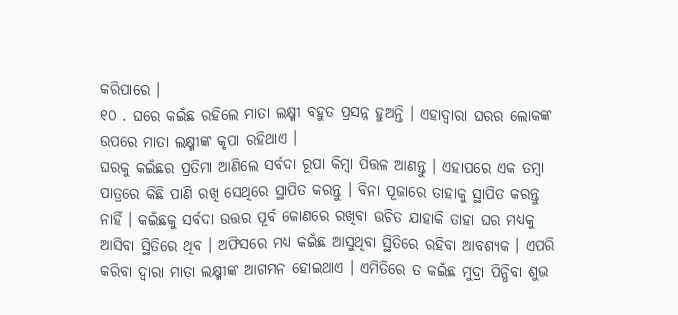କରିପାରେ ।
୧୦ . ଘରେ କଇଁଛ ରହିଲେ ମାତା ଲକ୍ଷ୍ମୀ ବହୁତ ପ୍ରସନ୍ନ ହୁଅନ୍ତି । ଏହାଦ୍ବାରା ଘରର ଲୋକଙ୍କ ଉପରେ ମାତା ଲକ୍ଷ୍ମୀଙ୍କ କୃପା ରହିଥାଏ ।
ଘରକୁ କଇଁଛର ପ୍ରତିମା ଆଣିଲେ ସର୍ବଦା ରୂପା କିମ୍ବା ପିତ୍ତଳ ଆଣନ୍ତୁ । ଏହାପରେ ଏକ ତମ୍ବା ପାତ୍ରରେ କିଛି ପାଣି ରଖି ସେଥିରେ ସ୍ଥାପିତ କରନ୍ତୁ । ବିନା ପୂଜାରେ ତାହାକୁ ସ୍ଥାପିତ କରନ୍ତୁ ନାହିଁ । କଇଁଛକୁ ସର୍ବଦା ଉତ୍ତର ପୂର୍ବ କୋଣରେ ରଖିବା ଉଚିତ ଯାହାକି ତାହା ଘର ମଧ୍ୟକୁ ଆସିବା ସ୍ଥିତିରେ ଥିବ । ଅଫିସରେ ମଧ୍ୟ କଇଁଛ ଆସୁଥିବା ସ୍ଥିତିରେ ରହିବା ଆବଶ୍ୟକ । ଏପରି କରିବା ଦ୍ୱାରା ମାତା ଲକ୍ଷ୍ମୀଙ୍କ ଆଗମନ ହୋଇଥାଏ । ଏମିତିରେ ତ କଇଁଛ ମୁଦ୍ରା ପିନ୍ଧିବା ଶୁଭ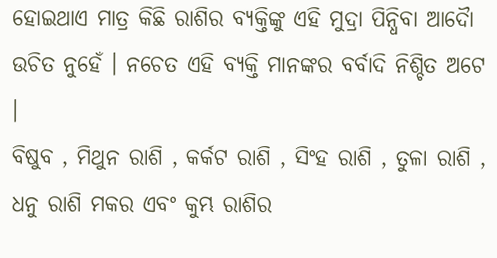ହୋଇଥାଏ ମାତ୍ର କିଛି ରାଶିର ବ୍ୟକ୍ତିଙ୍କୁ ଏହି ମୁଦ୍ରା ପିନ୍ଧିବା ଆଦୋୖ ଉଚିତ ନୁହେଁ । ନଚେତ ଏହି ବ୍ୟକ୍ତି ମାନଙ୍କର ବର୍ବାଦି ନିଶ୍ଚିତ ଅଟେ ।
ବିଷୁବ , ମିଥୁନ ରାଶି , କର୍କଟ ରାଶି , ସିଂହ ରାଶି , ତୁଳା ରାଶି , ଧନୁ ରାଶି ମକର ଏବଂ କୁମ୍ଭ ରାଶିର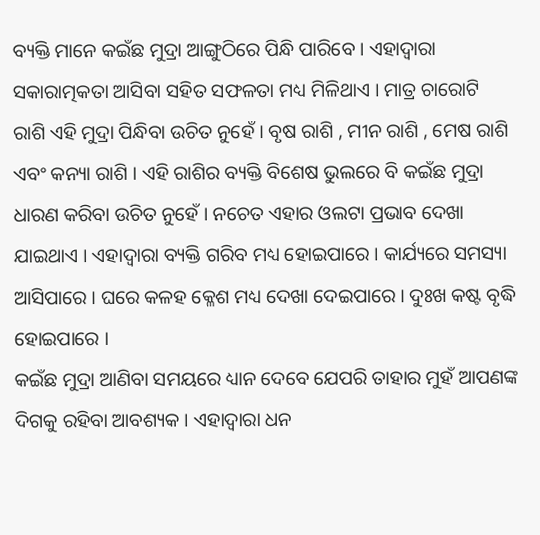ବ୍ୟକ୍ତି ମାନେ କଇଁଛ ମୁଦ୍ରା ଆଙ୍ଗୁଠିରେ ପିନ୍ଧି ପାରିବେ । ଏହାଦ୍ୱାରା ସକାରାତ୍ମକତା ଆସିବା ସହିତ ସଫଳତା ମଧ୍ୟ ମିଳିଥାଏ । ମାତ୍ର ଚାରୋଟି ରାଶି ଏହି ମୁଦ୍ରା ପିନ୍ଧିବା ଉଚିତ ନୁହେଁ । ବୃଷ ରାଶି , ମୀନ ରାଶି , ମେଷ ରାଶି ଏବଂ କନ୍ୟା ରାଶି । ଏହି ରାଶିର ବ୍ୟକ୍ତି ବିଶେଷ ଭୁଲରେ ବି କଇଁଛ ମୁଦ୍ରା ଧାରଣ କରିବା ଉଚିତ ନୁହେଁ । ନଚେତ ଏହାର ଓଲଟା ପ୍ରଭାବ ଦେଖା ଯାଇଥାଏ । ଏହାଦ୍ବାରା ବ୍ୟକ୍ତି ଗରିବ ମଧ୍ୟ ହୋଇପାରେ । କାର୍ଯ୍ୟରେ ସମସ୍ୟା ଆସିପାରେ । ଘରେ କଳହ କ୍ଳେଶ ମଧ୍ୟ ଦେଖା ଦେଇପାରେ । ଦୁଃଖ କଷ୍ଟ ବୃଦ୍ଧି ହୋଇପାରେ ।
କଇଁଛ ମୁଦ୍ରା ଆଣିବା ସମୟରେ ଧ୍ୟାନ ଦେବେ ଯେପରି ତାହାର ମୁହଁ ଆପଣଙ୍କ ଦିଗକୁ ରହିବା ଆବଶ୍ୟକ । ଏହାଦ୍ବାରା ଧନ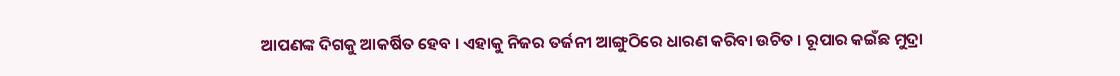ଆପଣଙ୍କ ଦିଗକୁ ଆକର୍ଷିତ ହେବ । ଏହାକୁ ନିଜର ତର୍ଜନୀ ଆଙ୍ଗୁଠିରେ ଧାରଣ କରିବା ଉଚିତ । ରୂପାର କଇଁଛ ମୁଦ୍ରା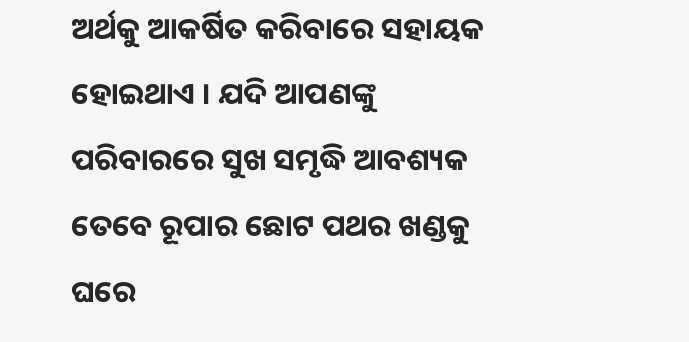ଅର୍ଥକୁ ଆକର୍ଷିତ କରିବାରେ ସହାୟକ ହୋଇଥାଏ । ଯଦି ଆପଣଙ୍କୁ ପରିବାରରେ ସୁଖ ସମୃଦ୍ଧି ଆବଶ୍ୟକ ତେବେ ରୂପାର ଛୋଟ ପଥର ଖଣ୍ଡକୁ ଘରେ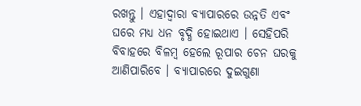ରଖନ୍ତୁ । ଏହାଦ୍ବାରା ବ୍ୟାପାରରେ ଉନ୍ନତି ଏବଂ ଘରେ ମଧ୍ୟ ଧନ ବୃଦ୍ଧି ହୋଇଥାଏ । ସେହିପରି ବିବାହରେ ବିଳମ୍ବ ହେଲେ ରୂପାର ଚେନ ଘରକୁ ଆଣିପାରିବେ । ବ୍ୟାପାରରେ ଦୁଇଗୁଣା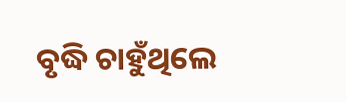ବୃଦ୍ଧି ଚାହୁଁଥିଲେ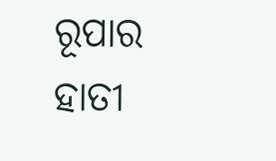ରୂପାର ହାତୀ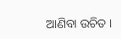ଆଣିବା ଉଚିତ ।